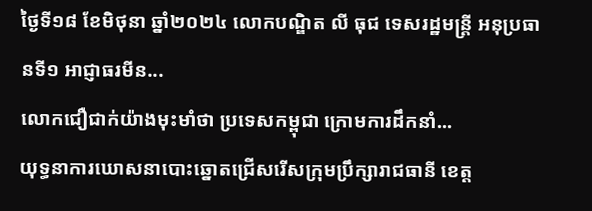ថ្ងៃទី១៨ ខែមិថុនា ឆ្នាំ២០២៤ លោកបណ្ឌិត លី ធុជ ទេសរដ្ឋមន្រ្តី អនុប្រធានទី១ អាជ្ញាធរមីន...
លោកជឿជាក់យ៉ាងមុះមាំថា ប្រទេសកម្ពុជា ក្រោមការដឹកនាំ...
យុទ្ធនាការឃោសនាបោះឆ្នោតជ្រើសរើសក្រុមប្រឹក្សារាជធានី ខេត្ត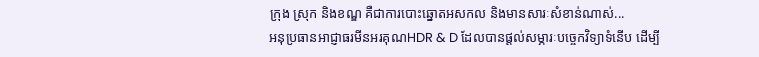ក្រុង ស្រុក និងខណ្ឌ គឺជាការបោះឆ្នោតអសកល និងមានសារៈសំខាន់ណាស់...
អនុប្រធានអាជ្ញាធរមីនអរគុណHDR & D ដែលបានផ្ដល់សម្ភារៈបច្ចេកវិទ្យាទំនើប ដើម្បី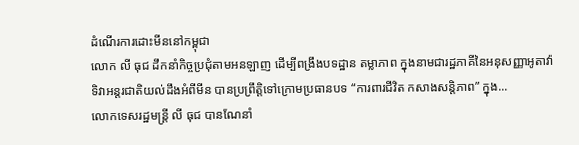ដំណើរការដោះមីននៅកម្ពុជា
លោក លី ធុជ ដឹកនាំកិច្ចប្រជុំតាមអនឡាញ ដើម្បីពង្រឹងបទដ្ឋាន តម្លាភាព ក្នុងនាមជារដ្ឋភាគីនៃអនុសញ្ញាអូតាវ៉ា
ទិវាអន្តរជាតិយល់ដឹងអំពីមីន បានប្រព្រឹត្តិទៅក្រោមប្រធានបទ “ការពារជីវិត កសាងសន្តិភាព” ក្នុង...
លោកទេសរដ្ឋមន្រ្តី លី ធុជ បានណែនាំ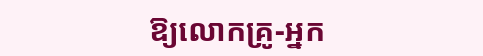ឱ្យលោកគ្រូ-អ្នក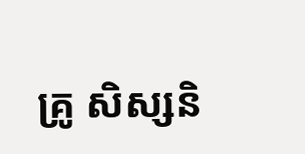គ្រូ សិស្សនិ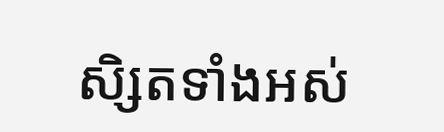សិ្សតទាំងអស់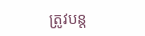ត្រូវបន្ត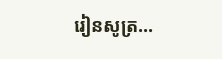រៀនសូត្រ...